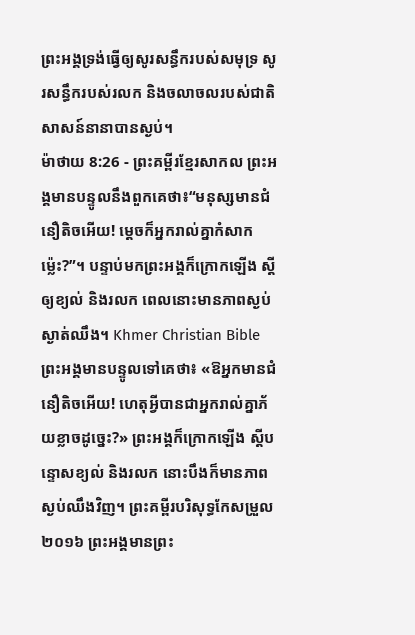ព្រះអង្គទ្រង់ធ្វើឲ្យសូរសន្ធឹករបស់សមុទ្រ សូរសន្ធឹករបស់រលក និងចលាចលរបស់ជាតិសាសន៍នានាបានស្ងប់។
ម៉ាថាយ 8:26 - ព្រះគម្ពីរខ្មែរសាកល ព្រះអង្គមានបន្ទូលនឹងពួកគេថា៖“មនុស្សមានជំនឿតិចអើយ! ម្ដេចក៏អ្នករាល់គ្នាកំសាកម្ល៉េះ?”។ បន្ទាប់មកព្រះអង្គក៏ក្រោកឡើង ស្ដីឲ្យខ្យល់ និងរលក ពេលនោះមានភាពស្ងប់ស្ងាត់ឈឹង។ Khmer Christian Bible ព្រះអង្គមានបន្ទូលទៅគេថា៖ «ឱអ្នកមានជំនឿតិចអើយ! ហេតុអ្វីបានជាអ្នករាល់គ្នាភ័យខ្លាចដូច្នេះ?» ព្រះអង្គក៏ក្រោកឡើង ស្ដីបន្ទោសខ្យល់ និងរលក នោះបឹងក៏មានភាពស្ងប់ឈឹងវិញ។ ព្រះគម្ពីរបរិសុទ្ធកែសម្រួល ២០១៦ ព្រះអង្គមានព្រះ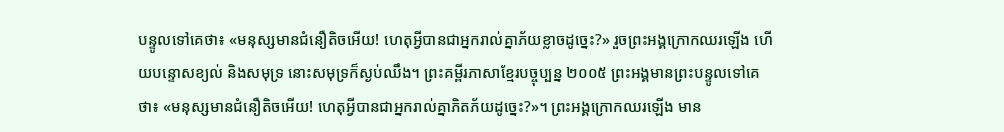បន្ទូលទៅគេថា៖ «មនុស្សមានជំនឿតិចអើយ! ហេតុអ្វីបានជាអ្នករាល់គ្នាភ័យខ្លាចដូច្នេះ?» រួចព្រះអង្គក្រោកឈរឡើង ហើយបន្ទោសខ្យល់ និងសមុទ្រ នោះសមុទ្រក៏ស្ងប់ឈឹង។ ព្រះគម្ពីរភាសាខ្មែរបច្ចុប្បន្ន ២០០៥ ព្រះអង្គមានព្រះបន្ទូលទៅគេថា៖ «មនុស្សមានជំនឿតិចអើយ! ហេតុអ្វីបានជាអ្នករាល់គ្នាភិតភ័យដូច្នេះ?»។ ព្រះអង្គក្រោកឈរឡើង មាន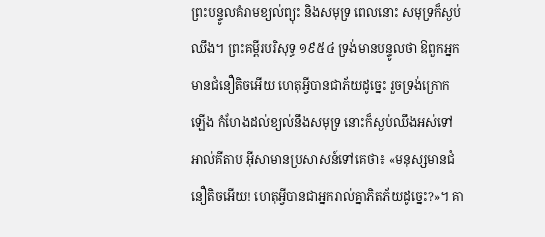ព្រះបន្ទូលគំរាមខ្យល់ព្យុះ និងសមុទ្រ ពេលនោះ សមុទ្រក៏ស្ងប់ឈឹង។ ព្រះគម្ពីរបរិសុទ្ធ ១៩៥៤ ទ្រង់មានបន្ទូលថា ឱពួកអ្នកមានជំនឿតិចអើយ ហេតុអ្វីបានជាភ័យដូច្នេះ រួចទ្រង់ក្រោកឡើង កំហែងដល់ខ្យល់នឹងសមុទ្រ នោះក៏ស្ងប់ឈឹងអស់ទៅ អាល់គីតាប អ៊ីសាមានប្រសាសន៍ទៅគេថា៖ «មនុស្សមានជំនឿតិចអើយ! ហេតុអ្វីបានជាអ្នករាល់គ្នាភិតភ័យដូច្នេះ?»។ គា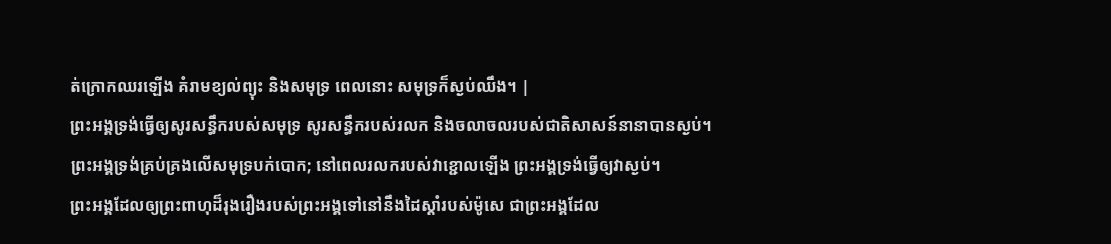ត់ក្រោកឈរឡើង គំរាមខ្យល់ព្យុះ និងសមុទ្រ ពេលនោះ សមុទ្រក៏ស្ងប់ឈឹង។ |
ព្រះអង្គទ្រង់ធ្វើឲ្យសូរសន្ធឹករបស់សមុទ្រ សូរសន្ធឹករបស់រលក និងចលាចលរបស់ជាតិសាសន៍នានាបានស្ងប់។
ព្រះអង្គទ្រង់គ្រប់គ្រងលើសមុទ្របក់បោក; នៅពេលរលករបស់វាខ្ជោលឡើង ព្រះអង្គទ្រង់ធ្វើឲ្យវាស្ងប់។
ព្រះអង្គដែលឲ្យព្រះពាហុដ៏រុងរឿងរបស់ព្រះអង្គទៅនៅនឹងដៃស្ដាំរបស់ម៉ូសេ ជាព្រះអង្គដែល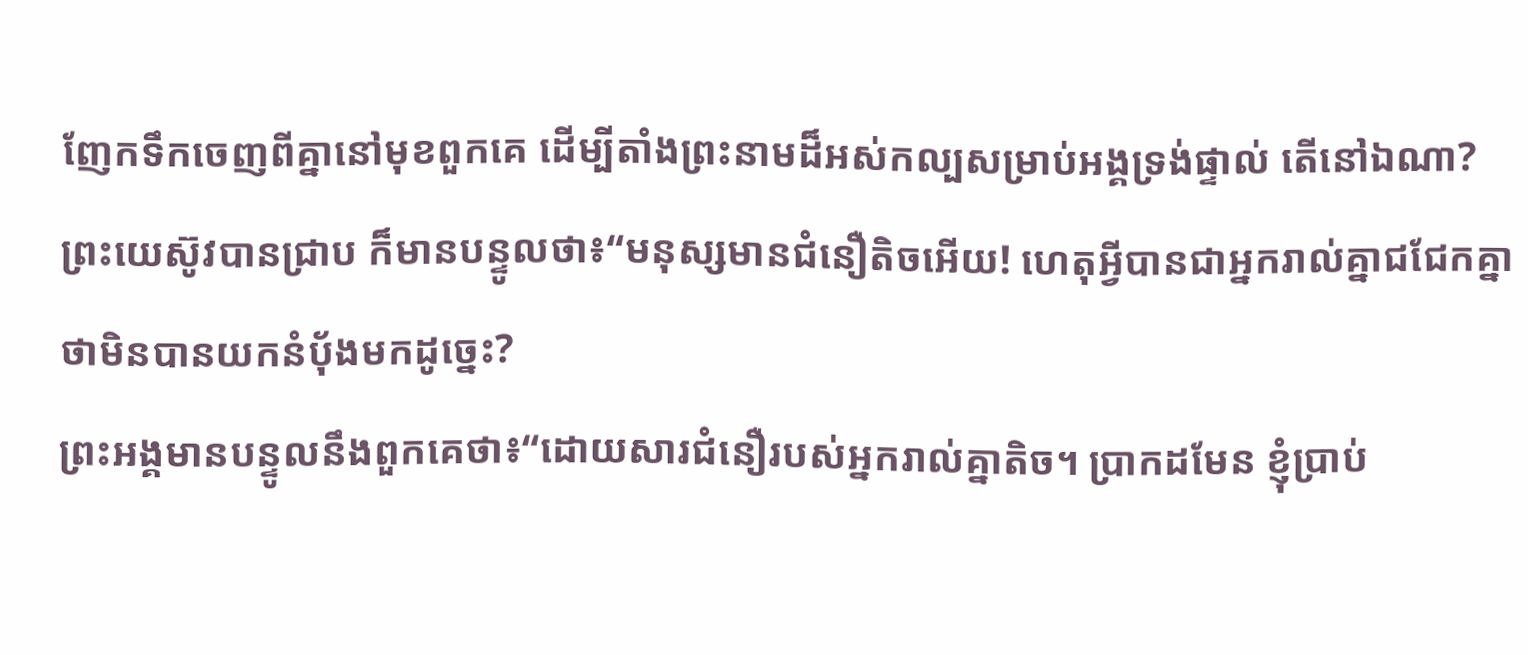ញែកទឹកចេញពីគ្នានៅមុខពួកគេ ដើម្បីតាំងព្រះនាមដ៏អស់កល្បសម្រាប់អង្គទ្រង់ផ្ទាល់ តើនៅឯណា?
ព្រះយេស៊ូវបានជ្រាប ក៏មានបន្ទូលថា៖“មនុស្សមានជំនឿតិចអើយ! ហេតុអ្វីបានជាអ្នករាល់គ្នាជជែកគ្នាថាមិនបានយកនំប៉័ងមកដូច្នេះ?
ព្រះអង្គមានបន្ទូលនឹងពួកគេថា៖“ដោយសារជំនឿរបស់អ្នករាល់គ្នាតិច។ ប្រាកដមែន ខ្ញុំប្រាប់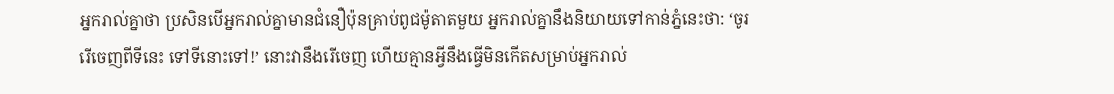អ្នករាល់គ្នាថា ប្រសិនបើអ្នករាល់គ្នាមានជំនឿប៉ុនគ្រាប់ពូជម៉ូតាតមួយ អ្នករាល់គ្នានឹងនិយាយទៅកាន់ភ្នំនេះថា: ‘ចូររើចេញពីទីនេះ ទៅទីនោះទៅ!’ នោះវានឹងរើចេញ ហើយគ្មានអ្វីនឹងធ្វើមិនកើតសម្រាប់អ្នករាល់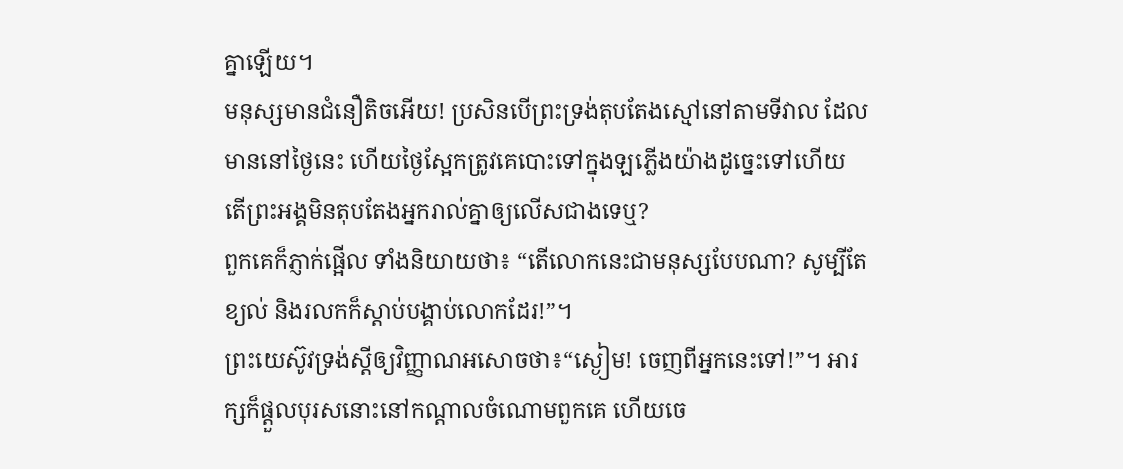គ្នាឡើយ។
មនុស្សមានជំនឿតិចអើយ! ប្រសិនបើព្រះទ្រង់តុបតែងស្មៅនៅតាមទីវាល ដែលមាននៅថ្ងៃនេះ ហើយថ្ងៃស្អែកត្រូវគេបោះទៅក្នុងឡភ្លើងយ៉ាងដូច្នេះទៅហើយ តើព្រះអង្គមិនតុបតែងអ្នករាល់គ្នាឲ្យលើសជាងទេឬ?
ពួកគេក៏ភ្ញាក់ផ្អើល ទាំងនិយាយថា៖ “តើលោកនេះជាមនុស្សបែបណា? សូម្បីតែខ្យល់ និងរលកក៏ស្ដាប់បង្គាប់លោកដែរ!”។
ព្រះយេស៊ូវទ្រង់ស្ដីឲ្យវិញ្ញាណអសោចថា៖“ស្ងៀម! ចេញពីអ្នកនេះទៅ!”។ អារក្សក៏ផ្ដួលបុរសនោះនៅកណ្ដាលចំណោមពួកគេ ហើយចេ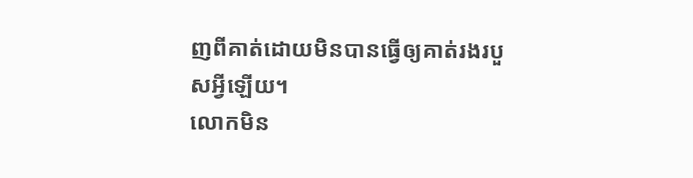ញពីគាត់ដោយមិនបានធ្វើឲ្យគាត់រងរបួសអ្វីឡើយ។
លោកមិន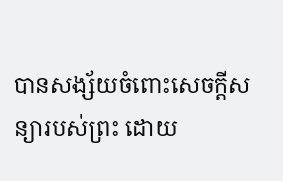បានសង្ស័យចំពោះសេចក្ដីសន្យារបស់ព្រះ ដោយ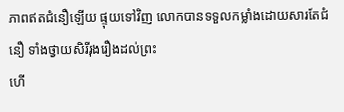ភាពឥតជំនឿឡើយ ផ្ទុយទៅវិញ លោកបានទទួលកម្លាំងដោយសារតែជំនឿ ទាំងថ្វាយសិរីរុងរឿងដល់ព្រះ
ហើ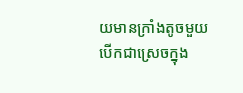យមានក្រាំងតូចមួយបើកជាស្រេចក្នុង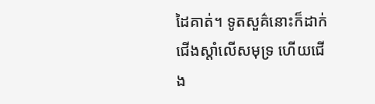ដៃគាត់។ ទូតសួគ៌នោះក៏ដាក់ជើងស្ដាំលើសមុទ្រ ហើយជើង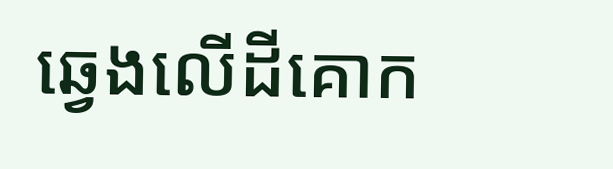ឆ្វេងលើដីគោក